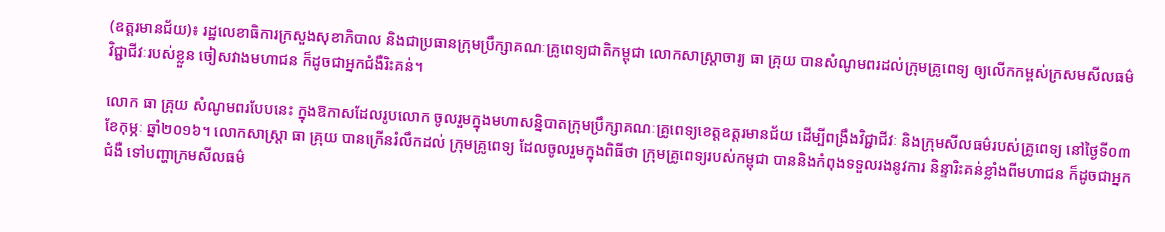(ឧត្តរមានជ័យ)៖ រដ្ឋលេខាធិការក្រសួងសុខាភិបាល និងជាប្រធានក្រុមប្រឹក្សាគណៈគ្រូពេទ្យជាតិកម្ពុជា លោកសាស្រ្តាចារ្យ ធា គ្រុយ បានសំណូមពរដល់ក្រុមគ្រូពេទ្យ ឲ្យលើកកម្ពស់ក្រសមសីលធម៌វិជ្ជាជីវៈរបស់ខ្លួន ចៀសវាងមហាជន ក៏ដូចជាអ្នកជំងឺរិះគន់។

លោក ធា គ្រុយ សំណូមពរបែបនេះ ក្នុងឱកាសដែលរូបលោក ចូលរួមក្នុងមហាសន្និបាតក្រុមប្រឹក្សាគណៈគ្រូពេទ្យខេត្តឧត្តរមានជ័យ ដើម្បីពង្រឹងវិជ្ជាជីវៈ និងក្រុមសីលធម៌របស់គ្រូពេទ្យ នៅថ្ងៃទី០៣ ខែកុម្ភៈ ឆ្នាំ២០១៦។ លោកសាស្រ្តា ធា គ្រុយ បានក្រើនរំលឹកដល់ ក្រុមគ្រូពេទ្យ ដែលចូលរួមក្នុងពិធីថា ក្រុមគ្រូពេទ្យរបស់កម្ពុជា បាននិងកំពុងទទួលរងនូវការ និន្ទារិះគន់ខ្លាំងពីមហាជន ក៏ដូចជាអ្នកជំងឺ ទៅបញ្ហាក្រមសីលធម៌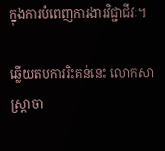ក្នុងការបំពេញការងារវិជ្ជាជីវៈ។

ឆ្លើយតបការរិះគន់នេះ លោកសាស្រ្តាចា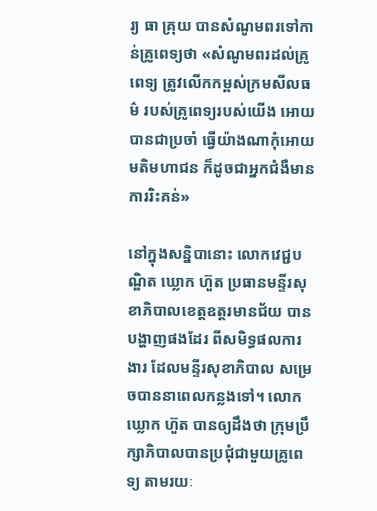រ្យ ធា គ្រុយ បានសំណូមពរទៅកាន់គ្រូពេទ្យថា «សំណូមពរដល់គ្រូពេទ្យ ត្រូវលើកកម្ពស់ក្រមសីលធម៌ របស់គ្រូពេទ្យរបស់យើង អោយបានជាប្រចាំ ធ្វើយ៉ាងណាកុំអោយមតិមហាជន ក៏ដូចជាអ្នកជំងឺមានការរិះគន់»

នៅក្នុងសន្និបានោះ លោកវេជ្ជបណ្ឌិត ឃ្លោក ហ៊ួត ប្រធានមន្ទីរសុខាភិបាលខេត្តឧត្តរមានជ័យ បានបង្ហាញផងដែរ ពីសមិទ្ធផលការ ងារ ដែលមន្ទីរសុខាភិបាល សម្រេចបាននាពេលកន្លងទៅ។ លោក ឃ្លោក ហ៊ួត បានឲ្យដឹងថា ក្រុមប្រឹក្សាភិបាលបានប្រជុំជាមួយគ្រូពេទ្យ តាមរយៈ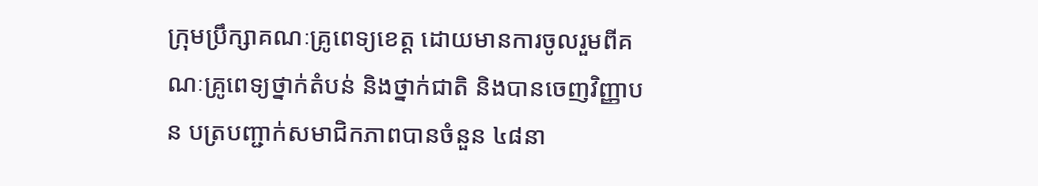ក្រុមប្រឹក្សាគណៈគ្រូពេទ្យខេត្ត ដោយមានការចូលរួមពីគណៈគ្រូពេទ្យថ្នាក់តំបន់ និងថ្នាក់ជាតិ និងបានចេញវិញ្ញាបន បត្របញ្ជាក់សមាជិកភាពបានចំនួន ៤៨នា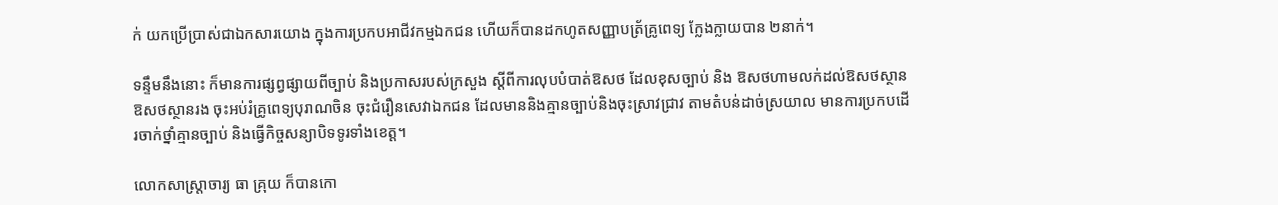ក់ យកប្រើប្រាស់ជាឯកសារយោង ក្នុងការប្រកបអាជីវកម្មឯកជន ហើយក៏បានដកហូតសញ្ញាបត្រ័គ្រូពេទ្យ ក្លែងក្លាយបាន ២នាក់។

ទន្ទឹមនឹងនោះ ក៏មានការផ្សព្វផ្សាយពីច្បាប់ និងប្រកាសរបស់ក្រសួង ស្តីពីការលុបបំបាត់ឱសថ ដែលខុសច្បាប់ និង ឱសថហាមលក់ដល់ឱសថស្ថាន ឱសថស្ថានរង ចុះអប់រំគ្រូពេទ្យបុរាណចិន ចុះជំរឿនសេវាឯកជន ដែលមាននិងគ្មានច្បាប់និងចុះស្រាវជ្រាវ តាមតំបន់ដាច់ស្រយាល មានការប្រកបដើរចាក់ថ្នាំគ្មានច្បាប់ និងធ្វើកិច្ចសន្យាបិទទូរទាំងខេត្ត។

លោកសាស្ត្រាចារ្យ ធា គ្រុយ ក៏បានកោ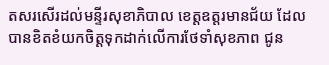តសរសើរដល់មន្ទីរសុខាភិបាល ខេត្តឧត្តរមានជ័យ ដែលបានខិតខំយកចិត្តទុកដាក់លើការថែទាំសុខភាព ជូន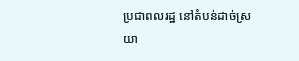ប្រជាពលរដ្ឋ នៅតំបន់ដាច់ស្រយា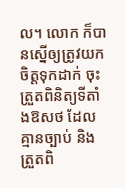ល។ លោក ក៏បានស្នើឲ្យត្រូវយកចិត្តទុកដាក់ ចុះត្រួតពិនិត្យទីតាំងឱសថ ដែលគ្មានច្បាប់ និងត្រួតពិ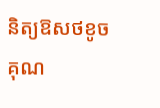និត្យឱសថខូចគុណ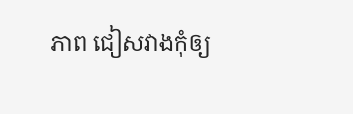ភាព ជៀសវាងកុំឲ្យ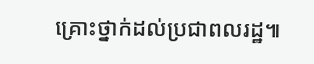គ្រោះថ្នាក់ដល់ប្រជាពលរដ្ឋ៕